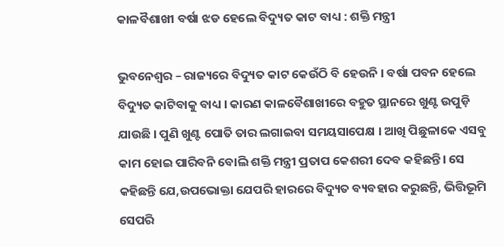କାଳବୖଶାଖୀ ବର୍ଷା ଝଡ ହେଲେ ବିଦ୍ୟୁତ କାଟ ବାଧ୍ୟ : ଶକ୍ତି ମନ୍ତ୍ରୀ

ଭୁବନେଶ୍ୱର – ରାଜ୍ୟରେ ବିଦ୍ୟୁତ କାଟ କେଉଁଠି ବି ହେଉନି । ବର୍ଷା ପବନ ହେଲେ ବିଦ୍ୟୁତ କାଟିବାକୁ ବାଧ୍ୟ । କାରଣ କାଳବୈଶାଖୀରେ ବହୁତ ସ୍ଥାନରେ ଖୁଣ୍ଟ ଉପୁଡ଼ି ଯାଉଛି । ପୁଣି ଖୁଣ୍ଟ ପୋତି ତାର ଲଗାଇବା ସମୟସାପେକ୍ଷ । ଆଖି ପିଛୁଳାକେ ଏସବୁ କାମ ହୋଇ ପାରିବନି ବୋଲି ଶକ୍ତି ମନ୍ତ୍ରୀ ପ୍ରତାପ କେଶରୀ ଦେବ କହିଛନ୍ତି। ସେ କହିଛନ୍ତି ଯେ,ଉପଭୋକ୍ତା ଯେପରି ହାରରେ ବିଦ୍ୟୁତ ବ୍ୟବହାର କରୁଛନ୍ତି, ଭିତ୍ତିଭୂମି ସେପରି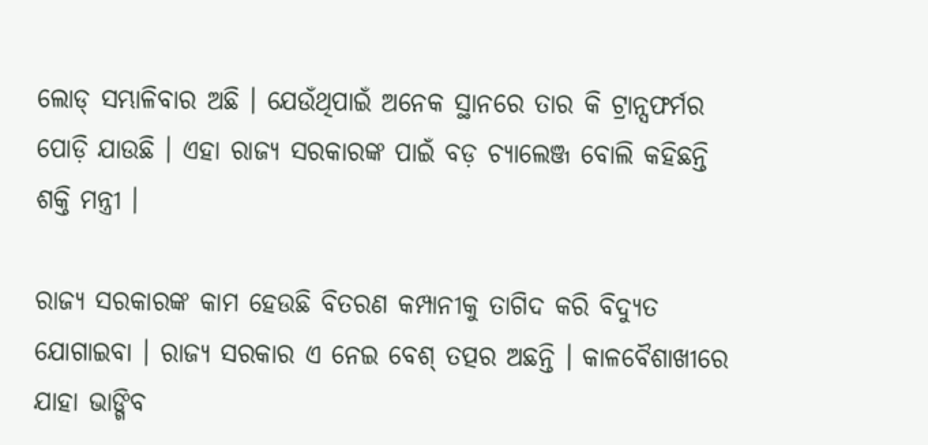ଲୋଡ୍ ସମ୍ଭାଳିବାର ଅଛି । ଯେଉଁଥିପାଇଁ ଅନେକ ସ୍ଥାନରେ ତାର କି ଟ୍ରାନ୍ସଫର୍ମର ପୋଡ଼ି ଯାଉଛି । ଏହା ରାଜ୍ୟ ସରକାରଙ୍କ ପାଇଁ ବଡ଼ ଚ୍ୟାଲେଞ୍ଜ ବୋଲି କହିଛନ୍ତି ଶକ୍ତି ମନ୍ତ୍ରୀ ।

ରାଜ୍ୟ ସରକାରଙ୍କ କାମ ହେଉଛି ବିତରଣ କମ୍ପାନୀକୁ ତାଗିଦ କରି ବିଦ୍ୟୁତ ଯୋଗାଇବା । ରାଜ୍ୟ ସରକାର ଏ ନେଇ ବେଶ୍ ତତ୍ପର ଅଛନ୍ତି । କାଳବୈଶାଖୀରେ ଯାହା ଭାଙ୍ଗିବ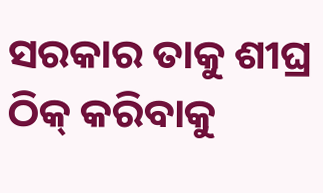ସରକାର ତାକୁ ଶୀଘ୍ର ଠିକ୍ କରିବାକୁ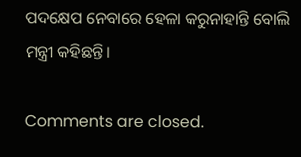ପଦକ୍ଷେପ ନେବାରେ ହେଳା କରୁନାହାନ୍ତି ବୋଲି ମନ୍ତ୍ରୀ କହିଛନ୍ତି।

Comments are closed.